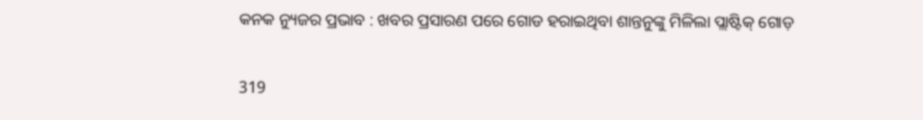କନକ ନ୍ୟୁଜର ପ୍ରଭାବ : ଖବର ପ୍ରସାରଣ ପରେ ଗୋଡ ହରାଇଥିବା ଶାନ୍ତନୁଙ୍କୁ ମିଳିଲା ପ୍ଲାଷ୍ଟିକ୍ ଗୋଡ଼

319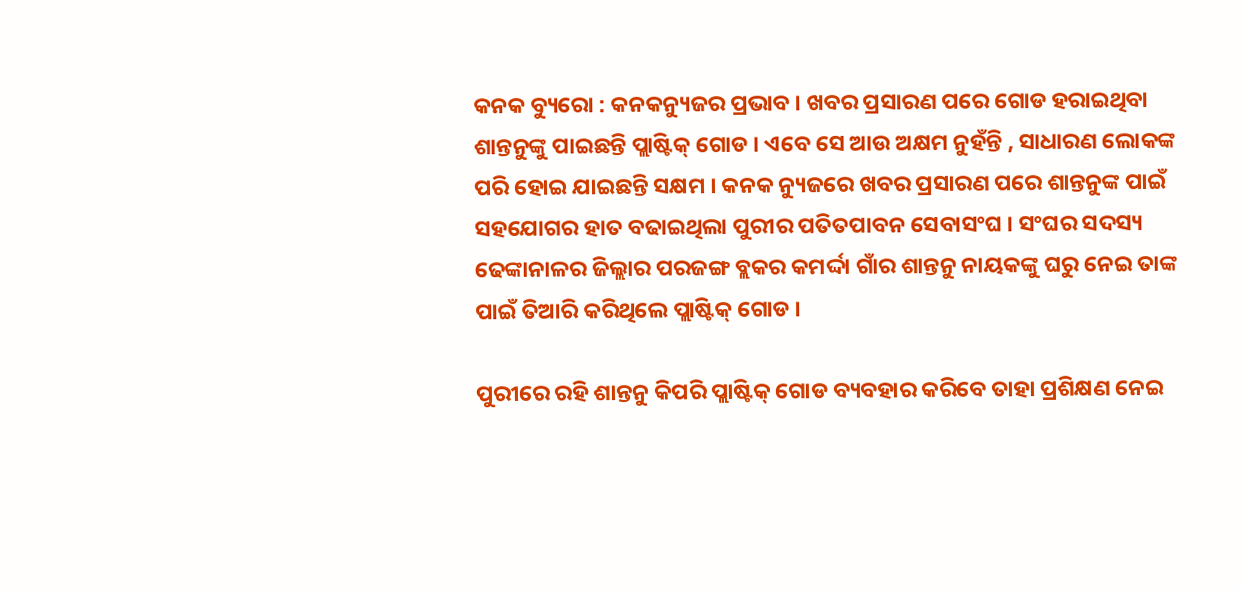କନକ ବ୍ୟୁରୋ : କନକନ୍ୟୁଜର ପ୍ରଭାବ । ଖବର ପ୍ରସାରଣ ପରେ ଗୋଡ ହରାଇଥିବା ଶାନ୍ତନୁଙ୍କୁ ପାଇଛନ୍ତି ପ୍ଲାଷ୍ଟିକ୍ ଗୋଡ । ଏବେ ସେ ଆଉ ଅକ୍ଷମ ନୁହଁନ୍ତି , ସାଧାରଣ ଲୋକଙ୍କ ପରି ହୋଇ ଯାଇଛନ୍ତି ସକ୍ଷମ । କନକ ନ୍ୟୁଜରେ ଖବର ପ୍ରସାରଣ ପରେ ଶାନ୍ତନୁଙ୍କ ପାଇଁ ସହଯୋଗର ହାତ ବଢାଇଥିଲା ପୁରୀର ପତିତପାବନ ସେବାସଂଘ । ସଂଘର ସଦସ୍ୟ ଢେଙ୍କାନାଳର ଜିଲ୍ଲାର ପରଜଙ୍ଗ ବ୍ଲକର କମର୍ଦ୍ଦା ଗାଁର ଶାନ୍ତନୁ ନାୟକଙ୍କୁ ଘରୁ ନେଇ ତାଙ୍କ ପାଇଁ ତିଆରି କରିଥିଲେ ପ୍ଲାଷ୍ଟିକ୍ ଗୋଡ ।

ପୁରୀରେ ରହି ଶାନ୍ତନୁ କିପରି ପ୍ଲାଷ୍ଟିକ୍ ଗୋଡ ବ୍ୟବହାର କରିବେ ତାହା ପ୍ରଶିକ୍ଷଣ ନେଇ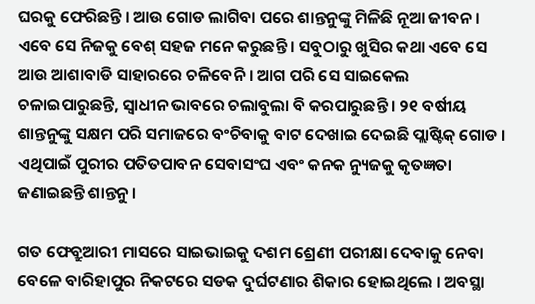ଘରକୁ ଫେରିଛନ୍ତି । ଆଉ ଗୋଡ ଲାଗିବା ପରେ ଶାନ୍ତନୁଙ୍କୁ ମିଳିଛି ନୂଆ ଜୀବନ । ଏବେ ସେ ନିଜକୁ ବେଶ୍ ସହଜ ମନେ କରୁଛନ୍ତି । ସବୁଠାରୁ ଖୁସିର କଥା ଏବେ ସେ ଆଉ ଆଶାବାଡି ସାହାରରେ ଚଳିବେନି । ଆଗ ପରି ସେ ସାଇକେଲ ଚଳାଇପାରୁଛନ୍ତି, ସ୍ୱାଧୀନ ଭାବରେ ଚଲାବୁଲା ବି କରପାରୁଛନ୍ତି । ୨୧ ବର୍ଷୀୟ ଶାନ୍ତନୁଙ୍କୁ ସକ୍ଷମ ପରି ସମାଜରେ ବଂଚିବାକୁ ବାଟ ଦେଖାଇ ଦେଇଛି ପ୍ଲାଷ୍ଟିକ୍ ଗୋଡ । ଏଥିପାଇଁ ପୁରୀର ପତିତପାବନ ସେବାସଂଘ ଏବଂ କନକ ନ୍ୟୁଜକୁ କୃତଜ୍ଞତା ଜଣାଇଛନ୍ତି ଶାନ୍ତନୁ ।

ଗତ ଫେବ୍ରୁଆରୀ ମାସରେ ସାଇଭାଇକୁ ଦଶମ ଶ୍ରେଣୀ ପରୀକ୍ଷା ଦେବାକୁ ନେବା ବେଳେ ବାରିହାପୁର ନିକଟରେ ସଡକ ଦୁର୍ଘଟଣାର ଶିକାର ହୋଇଥିଲେ । ଅବସ୍ଥା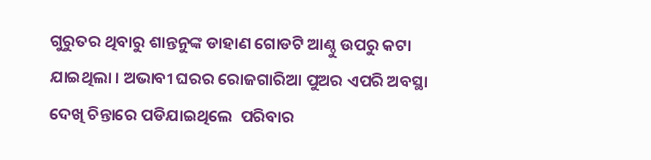ଗୁରୁତର ଥିବାରୁ ଶାନ୍ତନୁଙ୍କ ଡାହାଣ ଗୋଡଟି ଆଣ୍ଠୁ ଉପରୁ କଟା ଯାଇଥିଲା । ଅଭାବୀ ଘରର ରୋଜଗାରିଆ ପୁଅର ଏପରି ଅବସ୍ଥା ଦେଖି ଚିନ୍ତାରେ ପଡିଯାଇଥିଲେ  ପରିବାର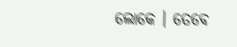ଲୋକେ । ତେବେ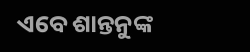ଏବେ ଶାନ୍ତନୁଙ୍କ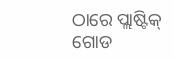ଠାରେ ପ୍ଲାଷ୍ଟିକ୍ ଗୋଡ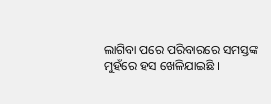ଲାଗିବା ପରେ ପରିବାରରେ ସମସ୍ତଙ୍କ ମୁହଁରେ ହସ ଖେଳିଯାଇଛି ।